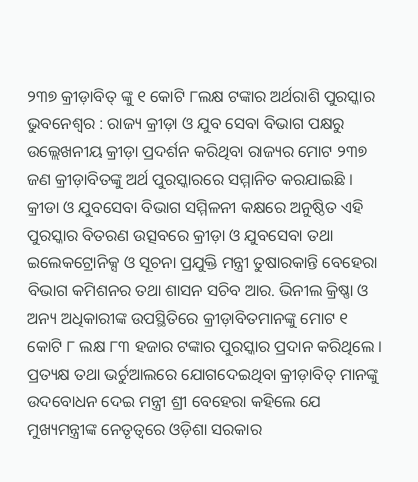୨୩୭ କ୍ରୀଡ଼ାବିତ୍ ଙ୍କୁ ୧ କୋଟି ୮ଲକ୍ଷ ଟଙ୍କାର ଅର୍ଥରାଶି ପୁରସ୍କାର
ଭୁବନେଶ୍ୱର : ରାଜ୍ୟ କ୍ରୀଡ଼ା ଓ ଯୁବ ସେବା ବିଭାଗ ପକ୍ଷରୁ ଉଲ୍ଲେଖନୀୟ କ୍ରୀଡ଼ା ପ୍ରଦର୍ଶନ କରିଥିବା ରାଜ୍ୟର ମୋଟ ୨୩୭ ଜଣ କ୍ରୀଡ଼ାବିତଙ୍କୁ ଅର୍ଥ ପୁରସ୍କାରରେ ସମ୍ମାନିତ କରଯାଇଛି । କ୍ରୀଡା ଓ ଯୁବସେବା ବିଭାଗ ସମ୍ମିଳନୀ କକ୍ଷରେ ଅନୁଷ୍ଠିତ ଏହି ପୁରସ୍କାର ବିତରଣ ଉତ୍ସବରେ କ୍ରୀଡ଼ା ଓ ଯୁବସେବା ତଥା ଇଲେକଟ୍ରୋନିକ୍ସ ଓ ସୂଚନା ପ୍ରଯୁକ୍ତି ମନ୍ତ୍ରୀ ତୁଷାରକାନ୍ତି ବେହେରା ବିଭାଗ କମିଶନର ତଥା ଶାସନ ସଚିବ ଆର. ଭିନୀଲ କ୍ରିଷ୍ଣା ଓ ଅନ୍ୟ ଅଧିକାରୀଙ୍କ ଉପସ୍ଥିତିରେ କ୍ରୀଡ଼ାବିତମାନଙ୍କୁ ମୋଟ ୧ କୋଟି ୮ ଲକ୍ଷ ୮୩ ହଜାର ଟଙ୍କାର ପୁରସ୍କାର ପ୍ରଦାନ କରିଥିଲେ ।
ପ୍ରତ୍ୟକ୍ଷ ତଥା ଭର୍ଚୁଆଲରେ ଯୋଗଦେଇଥିବା କ୍ରୀଡ଼ାବିତ୍ ମାନଙ୍କୁ ଉଦବୋଧନ ଦେଇ ମନ୍ତ୍ରୀ ଶ୍ରୀ ବେହେରା କହିଲେ ଯେ ମୁଖ୍ୟମନ୍ତ୍ରୀଙ୍କ ନେତୃତ୍ୱରେ ଓଡ଼ିଶା ସରକାର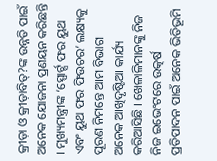କ୍ରୀଡ଼ା ଓ କ୍ରୀଡ଼ାବିତ୍?ଙ୍କ ଉନ୍ନତି ପାଇଁ ଅନେକ ଯୋଜନା ପ୍ରଣୟନ କରିଛନ୍ତି । ମୁଖ୍ୟମନ୍ତ୍ରୀଙ୍କ ‘ସ୍ପୋର୍ଟ୍ସ ଫର ୟୁଥ ଏବଂ ୟୁଥ ଫର ଫିଉଚର’ ଲକ୍ଷ୍ୟକୁ ପୂରଣ ନିମନ୍ତେ ଆମ ବିଭାଗ ଅନେକ ଆଖିଦୃଷ୍ଟିଆ କାର୍ଯ୍ୟ କରିଆସିଛି । ଖେଳାଳିମାନଙ୍କୁ ନିଜ ନିଜ ଇଭେଂଟରେ ଉତ୍କର୍ଷ ପ୍ରତିପାଦନ ପାଇଁ ଅନେକ ଭିତିଭୂମି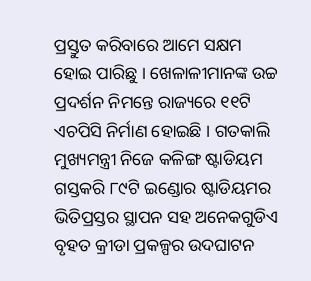ପ୍ରସ୍ତୁତ କରିବାରେ ଆମେ ସକ୍ଷମ ହୋଇ ପାରିଛୁ । ଖେଳାଳୀମାନଙ୍କ ଉଚ୍ଚ ପ୍ରଦର୍ଶନ ନିମନ୍ତେ ରାଜ୍ୟରେ ୧୧ଟି ଏଚପିସି ନିର୍ମାଣ ହୋଇଛି । ଗତକାଲି ମୁଖ୍ୟମନ୍ତ୍ରୀ ନିଜେ କଳିଙ୍ଗ ଷ୍ଟାଡିୟମ ଗସ୍ତକରି ୮୯ଟି ଇଣ୍ଡୋର ଷ୍ଟାଡିୟମର ଭିତିପ୍ରସ୍ତର ସ୍ଥାପନ ସହ ଅନେକଗୁଡିଏ ବୃହତ କ୍ରୀଡା ପ୍ରକଳ୍ପର ଉଦଘାଟନ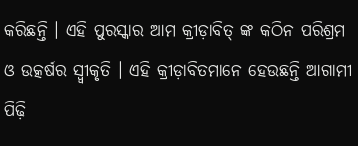କରିଛନ୍ତି । ଏହି ପୁରସ୍କାର ଆମ କ୍ରୀଡ଼ାବିତ୍ ଙ୍କ କଠିନ ପରିଶ୍ରମ ଓ ଉତ୍କର୍ଷର ସ୍ୱ୍ୱୀକୃତି । ଏହି କ୍ରୀଡ଼ାବିତମାନେ ହେଉଛନ୍ତି ଆଗାମୀ ପିଢ଼ି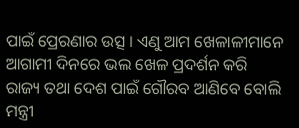ପାଇଁ ପ୍ରେରଣାର ଉତ୍ସ । ଏଣୁ ଆମ ଖେଳାଳୀମାନେ ଆଗାମୀ ଦିନରେ ଭଲ ଖେଳ ପ୍ରଦର୍ଶନ କରି ରାଜ୍ୟ ତଥା ଦେଶ ପାଇଁ ଗୌରବ ଆଣିବେ ବୋଲି ମନ୍ତ୍ରୀ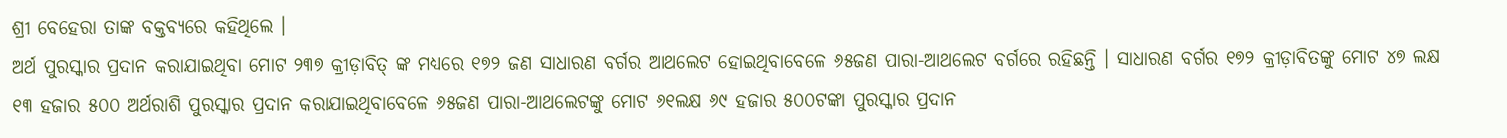ଶ୍ରୀ ବେହେରା ତାଙ୍କ ବକ୍ତବ୍ୟରେ କହିଥିଲେ ।
ଅର୍ଥ ପୁରସ୍କାର ପ୍ରଦାନ କରାଯାଇଥିବା ମୋଟ ୨୩୭ କ୍ରୀଡ଼ାବିତ୍ ଙ୍କ ମଧ୍ୟରେ ୧୭୨ ଜଣ ସାଧାରଣ ବର୍ଗର ଆଥଲେଟ ହୋଇଥିବାବେଳେ ୬୫ଜଣ ପାରା-ଆଥଲେଟ ବର୍ଗରେ ରହିଛନ୍ତି । ସାଧାରଣ ବର୍ଗର ୧୭୨ କ୍ରୀଡ଼ାବିତଙ୍କୁ ମୋଟ ୪୭ ଲକ୍ଷ ୧୩ ହଜାର ୫୦୦ ଅର୍ଥରାଶି ପୁରସ୍କାର ପ୍ରଦାନ କରାଯାଇଥିବାବେଳେ ୬୫ଜଣ ପାରା-ଆଥଲେଟଙ୍କୁ ମୋଟ ୬୧ଲକ୍ଷ ୬୯ ହଜାର ୫୦୦ଟଙ୍କା ପୁରସ୍କାର ପ୍ରଦାନ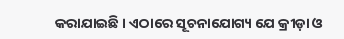କରାଯାଇଛି । ଏଠାରେ ସୂଚନାଯୋଗ୍ୟ ଯେ କ୍ରୀଡ଼ା ଓ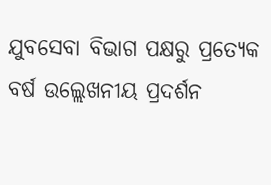ଯୁବସେବା ବିଭାଗ ପକ୍ଷରୁ ପ୍ରତ୍ୟେକ ବର୍ଷ ଉଲ୍ଲେଖନୀୟ ପ୍ରଦର୍ଶନ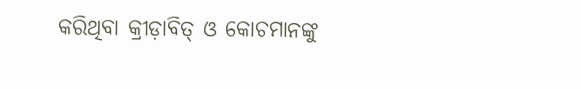କରିଥିବା କ୍ରୀଡ଼ାବିତ୍ ଓ କୋଚମାନଙ୍କୁ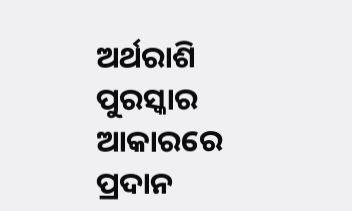ଅର୍ଥରାଶି ପୁରସ୍କାର ଆକାରରେ ପ୍ରଦାନ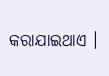କରାଯାଇଥାଏ ।